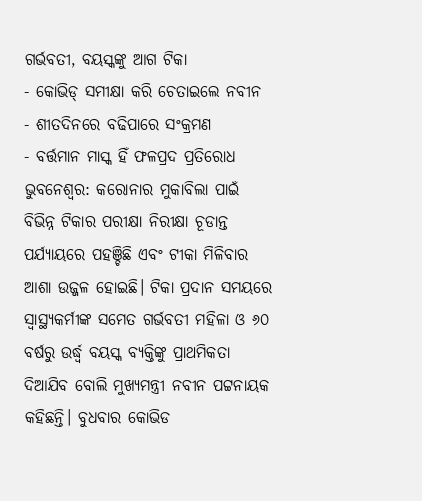ଗର୍ଭବତୀ, ବୟସ୍କଙ୍କୁ ଆଗ ଟିକା
- କୋଭିଡ୍ ସମୀକ୍ଷା କରି ଚେତାଇଲେ ନବୀନ
- ଶୀତଦିନରେ ବଢିପାରେ ସଂକ୍ରମଣ
- ବର୍ତ୍ତମାନ ମାସ୍କ ହିଁ ଫଳପ୍ରଦ ପ୍ରତିରୋଧ
ଭୁବନେଶ୍ବର: କରୋନାର ମୁକାବିଲା ପାଇଁ ବିଭିନ୍ନ ଟିକାର ପରୀକ୍ଷା ନିରୀକ୍ଷା ଚୂଡାନ୍ତ ପର୍ଯ୍ୟାୟରେ ପହଞ୍ଚିଛି ଏବଂ ଟୀକା ମିଳିବାର ଆଶା ଉଜ୍ଜଳ ହୋଇଛି। ଟିକା ପ୍ରଦାନ ସମୟରେ ସ୍ବାସ୍ଥ୍ୟକର୍ମୀଙ୍କ ସମେତ ଗର୍ଭବତୀ ମହିଳା ଓ ୬୦ ବର୍ଷରୁ ଉର୍ଦ୍ଧ୍ବ ବୟସ୍କ ବ୍ୟକ୍ତିଙ୍କୁ ପ୍ରାଥମିକତା ଦିଆଯିବ ବୋଲି ମୁଖ୍ୟମନ୍ତ୍ରୀ ନବୀନ ପଟ୍ଟନାୟକ କହିଛନ୍ତି। ବୁଧବାର କୋଭିଡ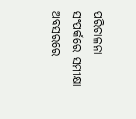ପରିଚାଳନା ସଂପର୍କରେ ସମୀକ୍ଷା ଅବସରରେ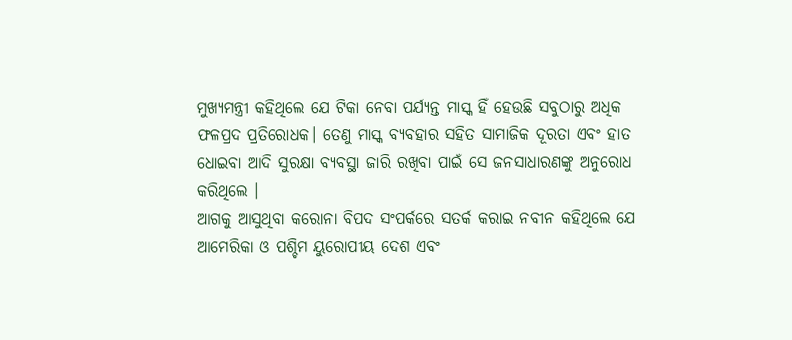ମୁଖ୍ୟମନ୍ତ୍ରୀ କହିଥିଲେ ଯେ ଟିକା ନେବା ପର୍ଯ୍ୟନ୍ତ ମାସ୍କ ହିଁ ହେଉଛି ସବୁଠାରୁ ଅଧିକ ଫଳପ୍ରଦ ପ୍ରତିରୋଧକ। ତେଣୁ ମାସ୍କ ବ୍ୟବହାର ସହିତ ସାମାଜିକ ଦୂରତା ଏବଂ ହାତ ଧୋଇବା ଆଦି ସୁରକ୍ଷା ବ୍ୟବସ୍ଥା ଜାରି ରଖିବା ପାଇଁ ସେ ଜନସାଧାରଣଙ୍କୁ ଅନୁରୋଧ କରିଥିଲେ ।
ଆଗକୁ ଆସୁଥିବା କରୋନା ବିପଦ ସଂପର୍କରେ ସତର୍କ କରାଇ ନବୀନ କହିଥିଲେ ଯେ ଆମେରିକା ଓ ପଶ୍ଚିମ ୟୁରୋପୀୟ ଦେଶ ଏବଂ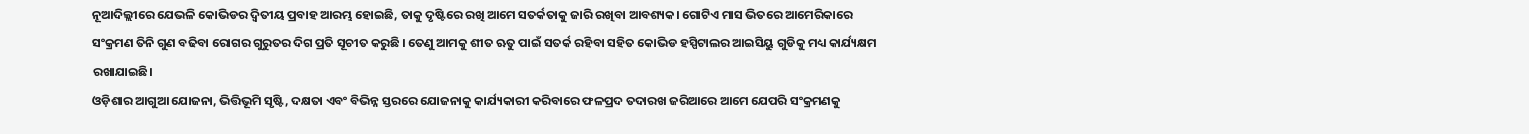ନୂଆଦିଲ୍ଲୀରେ ଯେଭଳି କୋଭିଡର ଦ୍ବିତୀୟ ପ୍ରବାହ ଆରମ୍ଭ ହୋଇଛି, ତାକୁ ଦୃଷ୍ଟିରେ ରଖି ଆମେ ସତର୍କତାକୁ ଜାରି ରଖିବା ଆବଶ୍ୟକ। ଗୋଟିଏ ମାସ ଭିତରେ ଆମେରିକାରେ ସଂକ୍ରମଣ ତିନି ଗୁଣ ବଢିବା ରୋଗର ଗୁରୁତର ଦିଗ ପ୍ରତି ସୂଚୀତ କରୁଛି । ତେଣୁ ଆମକୁ ଶୀତ ଋତୁ ପାଇଁ ସତର୍କ ରହିବା ସହିତ କୋଭିଡ ହସ୍ପିଟାଲର ଆଇସିୟୁ ଗୁଡିକୁ ମଧ୍ୟ କାର୍ଯ୍ୟକ୍ଷମ ରଖାଯାଇଛି।
ଓଡ଼ିଶାର ଆଗୁଆ ଯୋଜନା, ଭିତ୍ତିଭୂମି ସୃଷ୍ଟି, ଦକ୍ଷତା ଏବଂ ବିଭିନ୍ନ ସ୍ତରରେ ଯୋଜନାକୁ କାର୍ଯ୍ୟକାରୀ କରିବାରେ ଫଳପ୍ରଦ ତଦାରଖ ଜରିଆରେ ଆମେ ଯେପରି ସଂକ୍ରମଣକୁ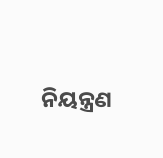ନିୟନ୍ତ୍ରଣ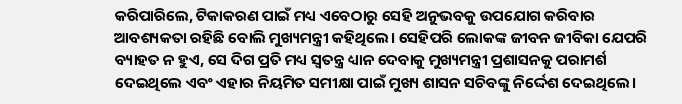କରିପାରିଲେ, ଟିକାକରଣ ପାଇଁ ମଧ୍ୟ ଏବେଠାରୁ ସେହି ଅନୁଭବକୁ ଉପଯୋଗ କରିବାର ଆବଶ୍ୟକତା ରହିଛି ବୋଲି ମୁଖ୍ୟମନ୍ତ୍ରୀ କହିଥିଲେ। ସେହିପରି ଲୋକଙ୍କ ଜୀବନ ଜୀବିକା ଯେପରି ବ୍ୟାହତ ନ ହୁଏ, ସେ ଦିଗ ପ୍ରତି ମଧ୍ୟ ସ୍ବତନ୍ତ୍ର ଧ୍ୟାନ ଦେବାକୁ ମୁଖ୍ୟମନ୍ତ୍ରୀ ପ୍ରଶାସନକୁ ପରାମର୍ଶ ଦେଇଥିଲେ ଏବଂ ଏହାର ନିୟମିତ ସମୀକ୍ଷା ପାଇଁ ମୁଖ୍ୟ ଶାସନ ସଚିବଙ୍କୁ ନିର୍ଦ୍ଦେଶ ଦେଇଥିଲେ।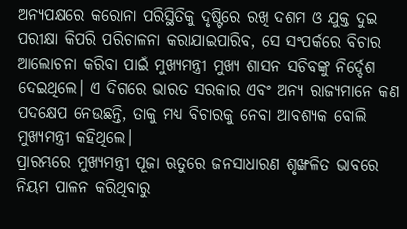ଅନ୍ୟପକ୍ଷରେ କରୋନା ପରିସ୍ଥିତିକୁ ଦୃଷ୍ଟିରେ ରଖି ଦଶମ ଓ ଯୁକ୍ତ ଦୁଇ ପରୀକ୍ଷା କିପରି ପରିଚାଳନା କରାଯାଇପାରିବ, ସେ ସଂପର୍କରେ ବିଚାର ଆଲୋଚନା କରିବା ପାଇଁ ମୁଖ୍ୟମନ୍ତ୍ରୀ ମୁଖ୍ୟ ଶାସନ ସଚିବଙ୍କୁ ନିର୍ଦ୍ଦେଶ ଦେଇଥିଲେ। ଏ ଦିଗରେ ଭାରତ ସରକାର ଏବଂ ଅନ୍ୟ ରାଜ୍ୟମାନେ କଣ ପଦକ୍ଷେପ ନେଉଛନ୍ତି, ତାକୁ ମଧ୍ୟ ବିଚାରକୁ ନେବା ଆବଶ୍ୟକ ବୋଲି ମୁଖ୍ୟମନ୍ତ୍ରୀ କହିଥିଲେ।
ପ୍ରାରମ୍ଭରେ ମୁଖ୍ୟମନ୍ତ୍ରୀ ପୂଜା ଋତୁରେ ଜନସାଧାରଣ ଶୃଙ୍ଖଳିତ ଭାବରେ ନିୟମ ପାଳନ କରିଥିବାରୁ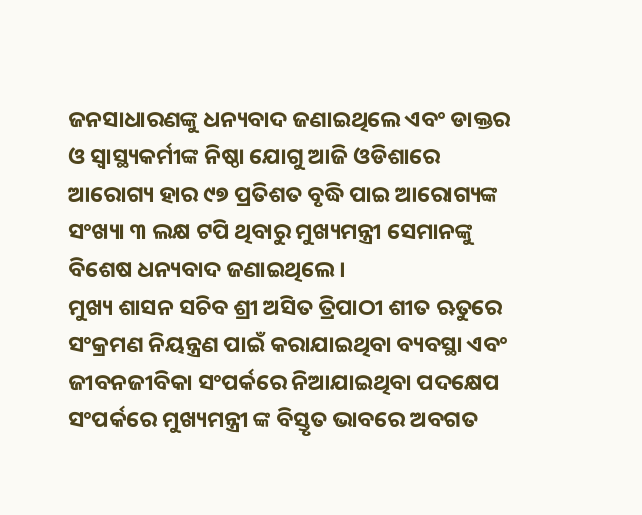ଜନସାଧାରଣଙ୍କୁ ଧନ୍ୟବାଦ ଜଣାଇଥିଲେ ଏବଂ ଡାକ୍ତର ଓ ସ୍ବାସ୍ଥ୍ୟକର୍ମୀଙ୍କ ନିଷ୍ଠା ଯୋଗୁ ଆଜି ଓଡିଶାରେ ଆରୋଗ୍ୟ ହାର ୯୭ ପ୍ରତିଶତ ବୃଦ୍ଧି ପାଇ ଆରୋଗ୍ୟଙ୍କ ସଂଖ୍ୟା ୩ ଲକ୍ଷ ଟପି ଥିବାରୁ ମୁଖ୍ୟମନ୍ତ୍ରୀ ସେମାନଙ୍କୁ ବିଶେଷ ଧନ୍ୟବାଦ ଜଣାଇଥିଲେ ।
ମୁଖ୍ୟ ଶାସନ ସଚିବ ଶ୍ରୀ ଅସିତ ତ୍ରିପାଠୀ ଶୀତ ଋତୁରେ ସଂକ୍ରମଣ ନିୟନ୍ତ୍ରଣ ପାଇଁ କରାଯାଇଥିବା ବ୍ୟବସ୍ଥା ଏବଂ ଜୀବନଜୀବିକା ସଂପର୍କରେ ନିଆଯାଇଥିବା ପଦକ୍ଷେପ ସଂପର୍କରେ ମୁଖ୍ୟମନ୍ତ୍ରୀ ଙ୍କ ବିସ୍ତୃତ ଭାବରେ ଅବଗତ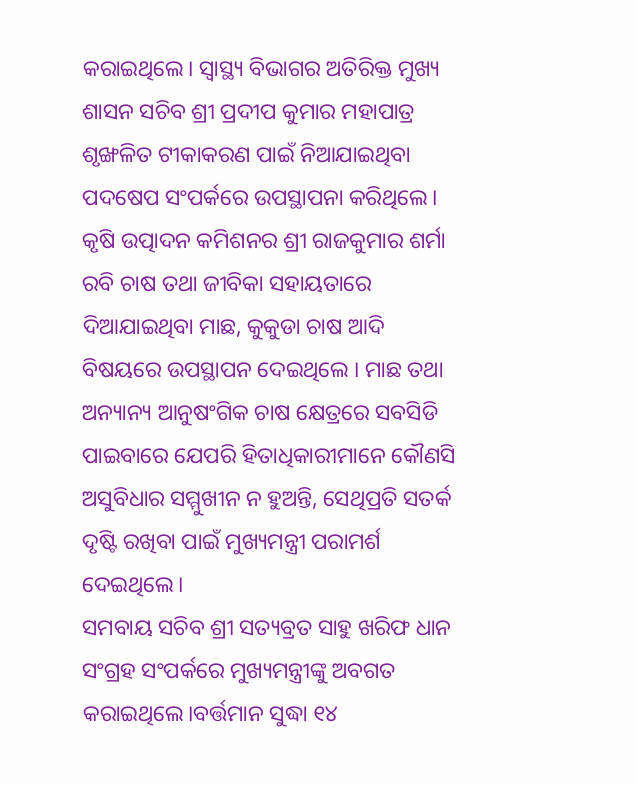କରାଇଥିଲେ। ସ୍ବାସ୍ଥ୍ୟ ବିଭାଗର ଅତିରିକ୍ତ ମୁଖ୍ୟ ଶାସନ ସଚିବ ଶ୍ରୀ ପ୍ରଦୀପ କୁମାର ମହାପାତ୍ର ଶୃଙ୍ଖଳିତ ଟୀକାକରଣ ପାଇଁ ନିଆଯାଇଥିବା ପଦଷେପ ସଂପର୍କରେ ଉପସ୍ଥାପନା କରିଥିଲେ।
କୃଷି ଉତ୍ପାଦନ କମିଶନର ଶ୍ରୀ ରାଜକୁମାର ଶର୍ମା ରବି ଚାଷ ତଥା ଜୀବିକା ସହାୟତାରେ ଦିଆଯାଇଥିବା ମାଛ, କୁକୁଡା ଚାଷ ଆଦି ବିଷୟରେ ଉପସ୍ଥାପନ ଦେଇଥିଲେ । ମାଛ ତଥା ଅନ୍ୟାନ୍ୟ ଆନୁଷଂଗିକ ଚାଷ କ୍ଷେତ୍ରରେ ସବସିଡି ପାଇବାରେ ଯେପରି ହିତାଧିକାରୀମାନେ କୌଣସି ଅସୁବିଧାର ସମ୍ମୁଖୀନ ନ ହୁଅନ୍ତି, ସେଥିପ୍ରତି ସତର୍କ ଦୃଷ୍ଟି ରଖିବା ପାଇଁ ମୁଖ୍ୟମନ୍ତ୍ରୀ ପରାମର୍ଶ ଦେଇଥିଲେ।
ସମବାୟ ସଚିବ ଶ୍ରୀ ସତ୍ୟବ୍ରତ ସାହୁ ଖରିଫ ଧାନ ସଂଗ୍ରହ ସଂପର୍କରେ ମୁଖ୍ୟମନ୍ତ୍ରୀଙ୍କୁ ଅବଗତ କରାଇଥିଲେ।ବର୍ତ୍ତମାନ ସୁଦ୍ଧା ୧୪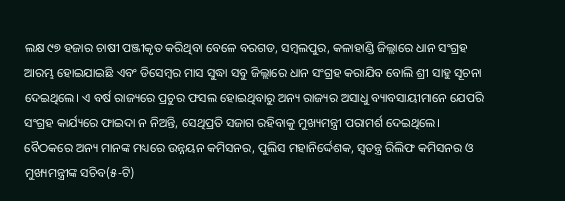ଲକ୍ଷ ୯୭ ହଜାର ଚାଷୀ ପଞ୍ଜୀକୃତ କରିଥିବା ବେଳେ ବରଗଡ, ସମ୍ବଲପୁର, କଳାହାଣ୍ଡି ଜିଲ୍ଲାରେ ଧାନ ସଂଗ୍ରହ ଆରମ୍ଭ ହୋଇଯାଇଛି ଏବଂ ଡିସେମ୍ବର ମାସ ସୁଦ୍ଧା ସବୁ ଜିଲ୍ଲାରେ ଧାନ ସଂଗ୍ରହ କରାଯିବ ବୋଲି ଶ୍ରୀ ସାହୁ ସୂଚନା ଦେଇଥିଲେ। ଏ ବର୍ଷ ରାଜ୍ୟରେ ପ୍ରଚୁର ଫସଲ ହୋଇଥିବାରୁ ଅନ୍ୟ ରାଜ୍ୟର ଅସାଧୁ ବ୍ୟାବସାୟୀମାନେ ଯେପରି ସଂଗ୍ରହ କାର୍ଯ୍ୟରେ ଫାଇଦା ନ ନିଅନ୍ତି, ସେଥିପ୍ରତି ସଜାଗ ରହିବାକୁ ମୁଖ୍ୟମନ୍ତ୍ରୀ ପରାମର୍ଶ ଦେଇଥିଲେ। ବୈଠକରେ ଅନ୍ୟ ମାନଙ୍କ ମଧ୍ୟରେ ଉନ୍ନୟନ କମିସନର, ପୁଲିସ ମହାନିର୍ଦ୍ଦେଶକ, ସ୍ବତନ୍ତ୍ର ରିଲିଫ କମିସନର ଓ ମୁଖ୍ୟମନ୍ତ୍ରୀଙ୍କ ସଚିବ(୫-ଟି)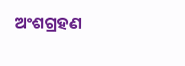ଅଂଶଗ୍ରହଣ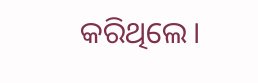କରିଥିଲେ।